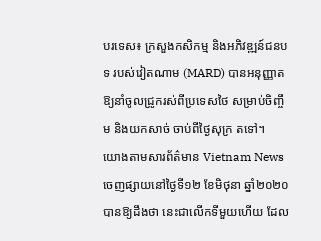បរទេស៖ ក្រសួងកសិកម្ម និងអភិវឌ្ឍន៍ជនបទ របស់វៀតណាម (MARD) បានអនុញ្ញាត ឱ្យនាំចូលជ្រូករស់ពីប្រទេសថៃ សម្រាប់ចិញ្ចឹម និងយកសាច់ ចាប់ពីថ្ងៃសុក្រ តទៅ។
យោងតាមសារព័ត៌មាន Vietnam News ចេញផ្សាយនៅថ្ងៃទី១២ ខែមិថុនា ឆ្នាំ២០២០ បានឱ្យដឹងថា នេះជាលើកទីមួយហើយ ដែល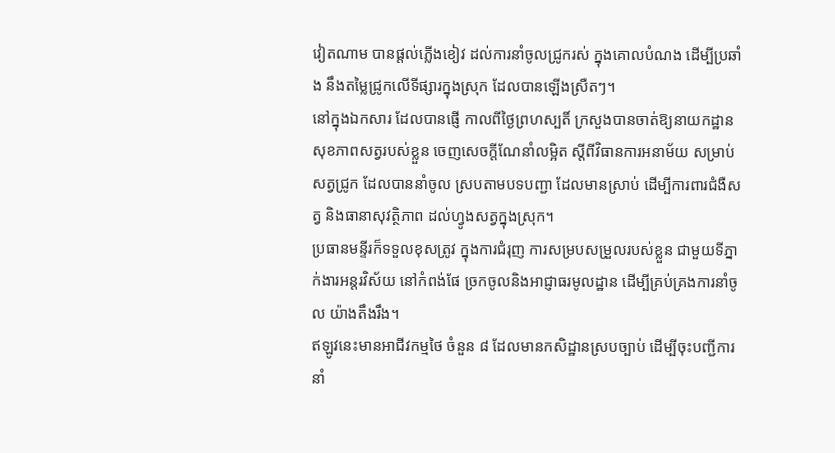វៀតណាម បានផ្តល់ភ្លើងខៀវ ដល់ការនាំចូលជ្រូករស់ ក្នុងគោលបំណង ដើម្បីប្រឆាំង នឹងតម្លៃជ្រូកលើទីផ្សារក្នុងស្រុក ដែលបានឡើងស្រឺតៗ។
នៅក្នុងឯកសារ ដែលបានផ្ញើ កាលពីថ្ងៃព្រហស្បតិ៍ ក្រសួងបានចាត់ឱ្យនាយកដ្ឋាន សុខភាពសត្វរបស់ខ្លួន ចេញសេចក្តីណែនាំលម្អិត ស្តីពីវិធានការអនាម័យ សម្រាប់សត្វជ្រូក ដែលបាននាំចូល ស្របតាមបទបញ្ជា ដែលមានស្រាប់ ដើម្បីការពារជំងឺសត្វ និងធានាសុវត្ថិភាព ដល់ហ្វូងសត្វក្នុងស្រុក។
ប្រធានមន្ទីរក៏ទទួលខុសត្រូវ ក្នុងការជំរុញ ការសម្របសម្រួលរបស់ខ្លួន ជាមួយទីភ្នាក់ងារអន្តរវិស័យ នៅកំពង់ផែ ច្រកចូលនិងអាជ្ញាធរមូលដ្ឋាន ដើម្បីគ្រប់គ្រងការនាំចូល យ៉ាងតឹងរឹង។
ឥឡូវនេះមានអាជីវកម្មថៃ ចំនួន ៨ ដែលមានកសិដ្ឋានស្របច្បាប់ ដើម្បីចុះបញ្ជីការនាំ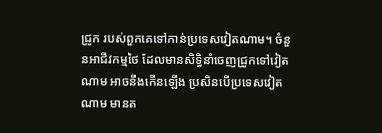ជ្រូក របស់ពួកគេទៅកាន់ប្រទេសវៀតណាម។ ចំនួនអាជីវកម្មថៃ ដែលមានសិទ្ធិនាំចេញជ្រូកទៅវៀតណាម អាចនឹងកើនឡើង ប្រសិនបើប្រទេសវៀតណាម មានត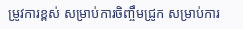ម្រូវការខ្ពស់ សម្រាប់ការចិញ្ចឹមជ្រូក សម្រាប់ការ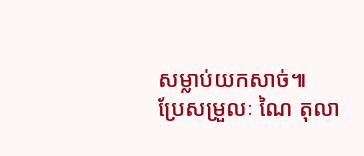សម្លាប់យកសាច់៕
ប្រែសម្រួលៈ ណៃ តុលា